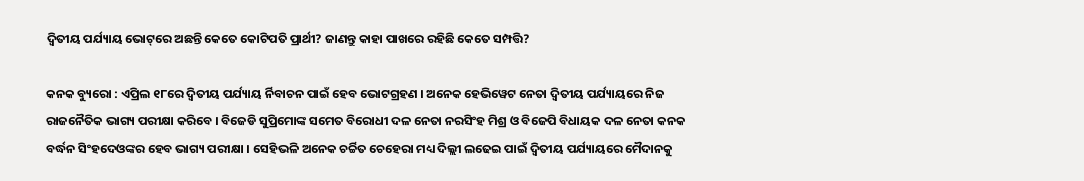ଦ୍ୱିତୀୟ ପର୍ଯ୍ୟାୟ ଭୋଟ୍‌ରେ ଅଛନ୍ତି କେତେ କୋଟିପତି ପ୍ରାର୍ଥୀ? ଜାଣନ୍ତୁ କାହା ପାଖରେ ରହିଛି କେତେ ସମ୍ପତ୍ତି?

କନକ ବ୍ୟୁରୋ : ଏପ୍ରିଲ ୧୮ରେ ଦ୍ୱିତୀୟ ପର୍ଯ୍ୟାୟ ର୍ନିବାଚନ ପାଇଁ ହେବ ଭୋଟଗ୍ରହଣ । ଅନେକ ହେଭିୱେଟ ନେତା ଦ୍ୱିତୀୟ ପର୍ଯ୍ୟାୟରେ ନିଜ ରାଜନୈତିକ ଭାଗ୍ୟ ପରୀକ୍ଷା କରିବେ । ବିଜେଡି ସୁପ୍ରିମୋଙ୍କ ସମେତ ବିରୋଧୀ ଦଳ ନେତା ନରସିଂହ ମିଶ୍ର ଓ ବିଜେପି ବିଧାୟକ ଦଳ ନେତା କନକ ବର୍ଦ୍ଧନ ସିଂହଦେଓଙ୍କର ହେବ ଭାଗ୍ୟ ପରୀକ୍ଷା । ସେହିଭଳି ଅନେକ ଚର୍ଚ୍ଚିତ ଚେହେରା ମଧ୍ୟ ଦିଲ୍ଲୀ ଲଢେଇ ପାଇଁ ଦ୍ୱିତୀୟ ପର୍ଯ୍ୟାୟରେ ମୈଦାନକୁ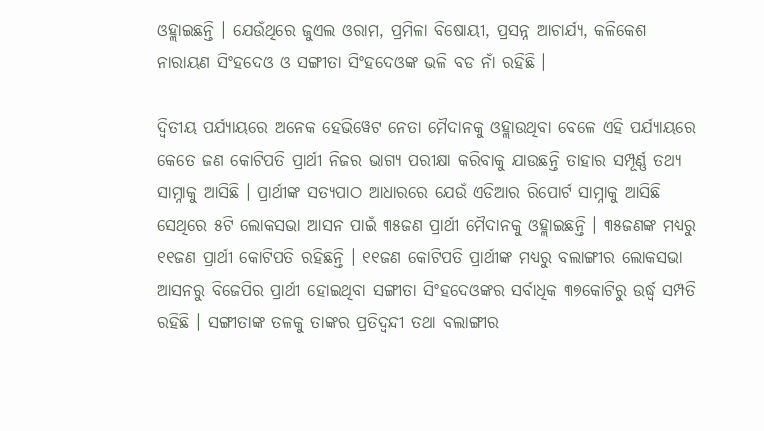ଓହ୍ଲାଇଛନ୍ତି । ଯେଉଁଥିରେ ଜୁଏଲ ଓରାମ, ପ୍ରମିଳା ବିଷୋୟୀ, ପ୍ରସନ୍ନ ଆଚାର୍ଯ୍ୟ, କଳିକେଶ ନାରାୟଣ ସିଂହଦେଓ ଓ ସଙ୍ଗୀତା ସିଂହଦେଓଙ୍କ ଭଳି ବଡ ନାଁ ରହିଛି ।

ଦ୍ୱିତୀୟ ପର୍ଯ୍ୟାୟରେ ଅନେକ ହେଭିୱେଟ ନେତା ମୈଦାନକୁ ଓହ୍ଲାଉଥିବା ବେଳେ ଏହି ପର୍ଯ୍ୟାୟରେ କେତେ ଜଣ କୋଟିପତି ପ୍ରାର୍ଥୀ ନିଜର ଭାଗ୍ୟ ପରୀକ୍ଷା କରିବାକୁ ଯାଉଛନ୍ତି ତାହାର ସମ୍ପୂର୍ଣ୍ଣ ତଥ୍ୟ ସାମ୍ନାକୁ ଆସିଛି । ପ୍ରାର୍ଥୀଙ୍କ ସତ୍ୟପାଠ ଆଧାରରେ ଯେଉଁ ଏଡିଆର ରିପୋର୍ଟ ସାମ୍ନାକୁ ଆସିଛି ସେଥିରେ ୫ଟି ଲୋକସଭା ଆସନ ପାଇଁ ୩୫ଜଣ ପ୍ରାର୍ଥୀ ମୈଦାନକୁ ଓହ୍ଲାଇଛନ୍ତି । ୩୫ଜଣଙ୍କ ମଧ୍ୟରୁ ୧୧ଜଣ ପ୍ରାର୍ଥୀ କୋଟିପତି ରହିଛନ୍ତି । ୧୧ଜଣ କୋଟିପତି ପ୍ରାର୍ଥୀଙ୍କ ମଧ୍ୟରୁ ବଲାଙ୍ଗୀର ଲୋକସଭା ଆସନରୁ ବିଜେପିର ପ୍ରାର୍ଥୀ ହୋଇଥିବା ସଙ୍ଗୀତା ସିଂହଦେଓଙ୍କର ସର୍ବାଧିକ ୩୭କୋଟିରୁ ଉର୍ଦ୍ଧ୍ୱ‌ ସମ୍ପତି ରହିଛି । ସଙ୍ଗୀତାଙ୍କ ତଳକୁ ତାଙ୍କର ପ୍ରତିଦ୍ୱନ୍ଦୀ ତଥା ବଲାଙ୍ଗୀର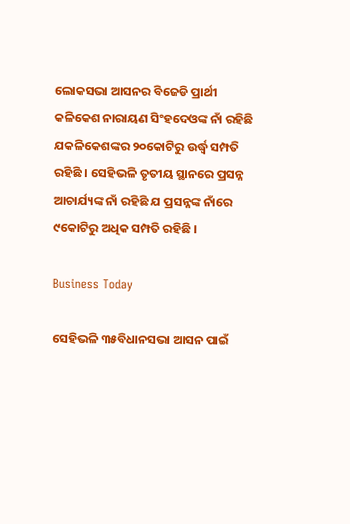ଲୋକସଭା ଆସନର ବିଜେଡି ପ୍ରାର୍ଥୀ କଳିକେଶ ନାରାୟଣ ସିଂହଦେଓଙ୍କ ନାଁ ରହିଛି ଯକଳିକେଶଙ୍କର ୨୦କୋଟିରୁ ଉର୍ଦ୍ଧ୍ୱ‌ ସମ୍ପତି ରହିଛି । ସେହିଭଳି ତୃତୀୟ ସ୍ଥାନରେ ପ୍ରସନ୍ନ ଆଚାର୍ଯ୍ୟଙ୍କ ନାଁ ରହିଛି ଯ ପ୍ରସନ୍ନଙ୍କ ନାଁରେ ୯କୋଟିରୁ ଅଧିକ ସମ୍ପତି ରହିଛି ।

Business Today

ସେହିଭଳି ୩୫ବିଧାନସଭା ଆସନ ପାଇଁ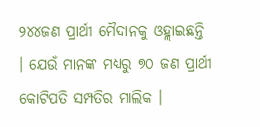୨୪୪ଜଣ ପ୍ରାର୍ଥୀ ମୈଦାନକୁ ଓହ୍ଲାଇଛନ୍ତି । ଯେଉଁ ମାନଙ୍କ ମଧ୍ୟରୁ ୭୦ ଜଣ ପ୍ରାର୍ଥୀ କୋଟିପତି ସମ୍ପତିର ମାଲିକ ।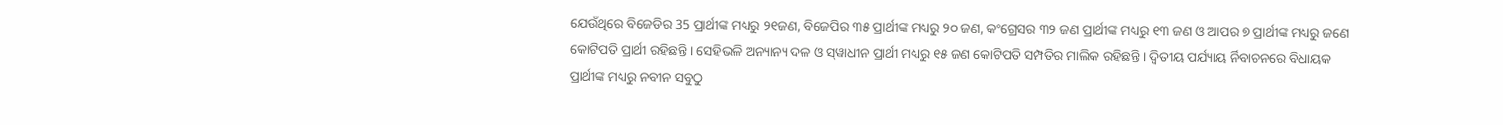ଯେଉଁଥିରେ ବିଜେଡିର 35 ପ୍ରାର୍ଥୀଙ୍କ ମଧ୍ୟରୁ ୨୧ଜଣ, ବିଜେପିର ୩୫ ପ୍ରାର୍ଥୀଙ୍କ ମଧ୍ୟରୁ ୨୦ ଜଣ, କଂଗ୍ରେସର ୩୨ ଜଣ ପ୍ରାର୍ଥୀଙ୍କ ମଧ୍ୟରୁ ୧୩ ଜଣ ଓ ଆପର ୭ ପ୍ରାର୍ଥୀଙ୍କ ମଧ୍ୟରୁ ଜଣେ କୋଟିପତି ପ୍ରାର୍ଥୀ ରହିଛନ୍ତି । ସେହିଭଳି ଅନ୍ୟାନ୍ୟ ଦଳ ଓ ସ୍‌ୱାଧୀନ ପ୍ରାର୍ଥୀ ମଧ୍ୟରୁ ୧୫ ଜଣ କୋଟିପତି ସମ୍ପତିର ମାଲିକ ରହିଛନ୍ତି । ଦ୍ୱିତୀୟ ପର୍ଯ୍ୟାୟ ର୍ନିବାଚନରେ ବିଧାୟକ ପ୍ରାର୍ଥୀଙ୍କ ମଧ୍ୟରୁ ନବୀନ ସବୁଠୁ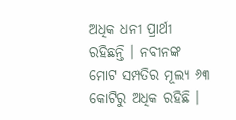ଅଧିକ ଧନୀ ପ୍ରାର୍ଥୀ ରହିଛନ୍ତି । ନବୀନଙ୍କ ମୋଟ ସମ୍ପତିର ମୂଲ୍ୟ ୬୩ କୋଟିରୁ ଅଧିକ ରହିଛି ।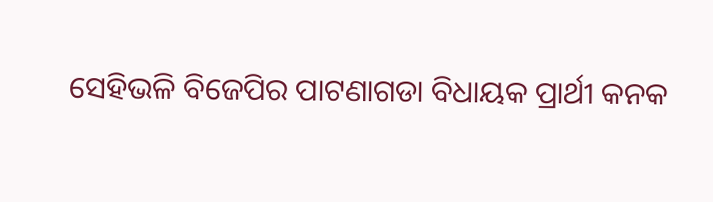ସେହିଭଳି ବିଜେପିର ପାଟଣାଗଡା ବିଧାୟକ ପ୍ରାର୍ଥୀ କନକ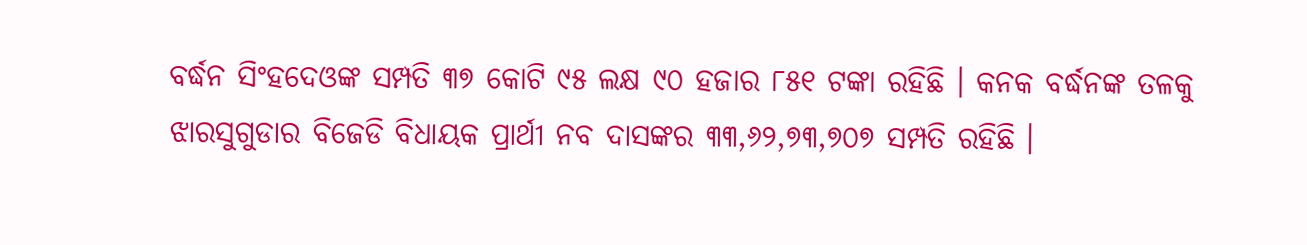ବର୍ଦ୍ଧନ ସିଂହଦେଓଙ୍କ ସମ୍ପତି ୩୭ କୋଟି ୯୫ ଲକ୍ଷ ୯୦ ହଜାର ୮୫୧ ଟଙ୍କା ରହିଛି । କନକ ବର୍ଦ୍ଧନଙ୍କ ତଳକୁ ଝାରସୁଗୁଡାର ବିଜେଡି ବିଧାୟକ ପ୍ରାର୍ଥୀ ନବ ଦାସଙ୍କର ୩୩,୬୨,୭୩,୭୦୭ ସମ୍ପତି ରହିଛି ।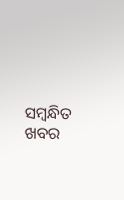ସମ୍ବନ୍ଧିତ ଖବର